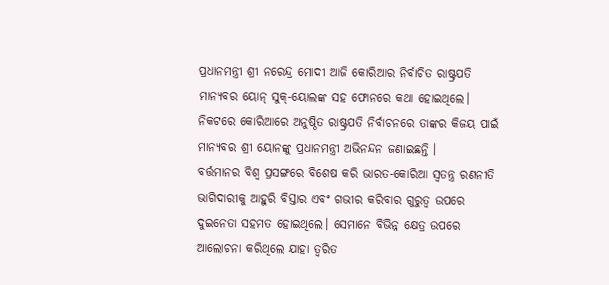ପ୍ରଧାନମନ୍ତ୍ରୀ ଶ୍ରୀ ନରେନ୍ଦ୍ର ମୋଦୀ ଆଜି କୋରିଆର ନିର୍ବାଚିତ ରାଷ୍ଟ୍ରପତି ମାନ୍ୟବର ୟୋନ୍ ସୁକ୍-ୟୋଲଙ୍କ ସହ ଫୋନରେ କଥା ହୋଇଥିଲେ।
ନିକଟରେ କୋରିଆରେ ଅନୁଷ୍ଠିତ ରାଷ୍ଟ୍ରପତି ନିର୍ବାଚନରେ ତାଙ୍କର କିଜୟ ପାଇଁ ମାନ୍ୟବର ଶ୍ରୀ ୟୋନଙ୍କୁ ପ୍ରଧାନମନ୍ତ୍ରୀ ଅଭିନନ୍ଦନ ଜଣାଇଛନ୍ତି ।
ବର୍ତ୍ତମାନର ବିଶ୍ୱ ପ୍ରସଙ୍ଗରେ ବିଶେଷ କରି ଭାରତ-କୋରିଆ ସ୍ୱତନ୍ତ୍ର ରଣନୀତି ଭାଗିଦାରୀକୁ ଆହୁରି ବିସ୍ତାର ଏବଂ ଗଭୀର କରିବାର ଗୁରୁତ୍ୱ ଉପରେ ଦୁଇନେତା ସହମତ ହୋଇଥିଲେ। ସେମାନେ ବିଭିନ୍ନ କ୍ଷେତ୍ର ଉପରେ ଆଲୋଚନା କରିଥିଲେ ଯାହା ତ୍ୱରିତ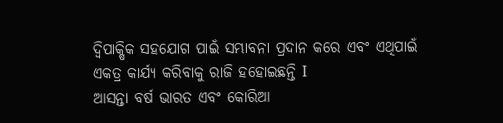ଦ୍ୱିପାକ୍ଷିକ ସହଯୋଗ ପାଇଁ ସମ୍ଭାବନା ପ୍ରଦାନ କରେ ଏବଂ ଏଥିପାଇଁ ଏକତ୍ର କାର୍ଯ୍ୟ କରିବାକୁ ରାଜି ହହୋଇଛନ୍ତି I
ଆସନ୍ତା ବର୍ଷ ଭାରତ ଏବଂ କୋରିଆ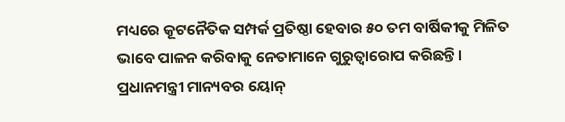ମଧ୍ୟରେ କୂଟନୈତିକ ସମ୍ପର୍କ ପ୍ରତିଷ୍ଠା ହେବାର ୫୦ ତମ ବାର୍ଷିକୀକୁ ମିଳିତ ଭାବେ ପାଳନ କରିବାକୁ ନେତାମାନେ ଗୁରୁତ୍ୱାରୋପ କରିଛନ୍ତି।
ପ୍ରଧାନମନ୍ତ୍ରୀ ମାନ୍ୟବର ୟୋନ୍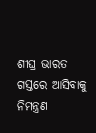ଶୀଘ୍ର ଭାରତ ଗସ୍ତରେ ଆସିବାକୁ ନିମନ୍ତ୍ରଣ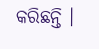କରିଛନ୍ତି ।